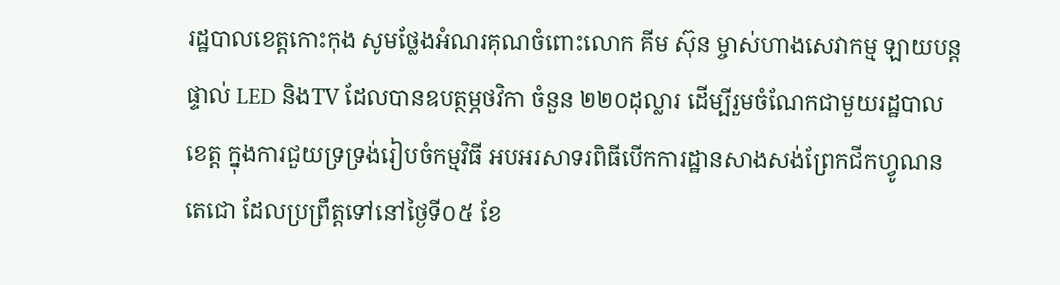រដ្ឋបាលខេត្តកោះកុង សូមថ្លែងអំណរគុណចំពោះលោក គីម ស៊ុន ម្ចាស់ហាងសេវាកម្ម ឡាយបន្តផ្ទាល់ LED និងTV ដែលបានឧបត្ថម្ភថវិកា ចំនួន ២២០ដុល្លារ ដើម្បីរួមចំណែកជាមួយរដ្ឋបាលខេត្ត ក្នុងការជួយទ្រទ្រង់រៀបចំកម្មវិធី អបអរសាទរពិធីបើកការដ្ឋានសាងសង់ព្រែកជីកហ្វូណនតេជោ ដែលប្រព្រឹត្តទៅនៅថ្ងៃទី០៥ ខែ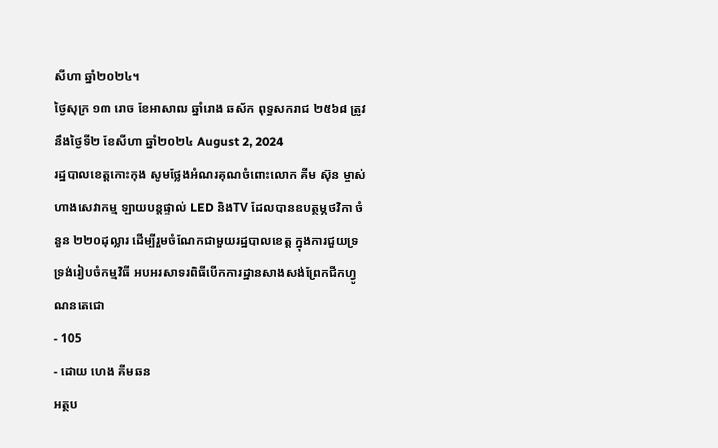សីហា ឆ្នាំ២០២៤។
ថ្ងៃសុក្រ ១៣ រោច ខែអាសាឍ ឆ្នាំរោង ឆស័ក ពុទ្ធសករាជ ២៥៦៨ ត្រូវនឹងថ្ងៃទី២ ខែសីហា ឆ្នាំ២០២៤ August 2, 2024
រដ្ឋបាលខេត្តកោះកុង សូមថ្លែងអំណរគុណចំពោះលោក គីម ស៊ុន ម្ចាស់ហាងសេវាកម្ម ឡាយបន្តផ្ទាល់ LED និងTV ដែលបានឧបត្ថម្ភថវិកា ចំនួន ២២០ដុល្លារ ដើម្បីរួមចំណែកជាមួយរដ្ឋបាលខេត្ត ក្នុងការជួយទ្រទ្រង់រៀបចំកម្មវិធី អបអរសាទរពិធីបើកការដ្ឋានសាងសង់ព្រែកជីកហ្វូណនតេជោ
- 105
- ដោយ ហេង គីមឆន
អត្ថប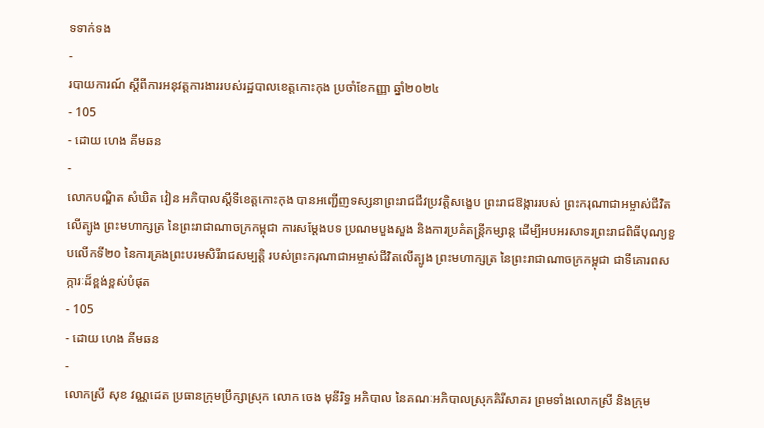ទទាក់ទង
-
របាយការណ៍ ស្តីពីការអនុវត្តការងាររបស់រដ្ឋបាលខេត្តកោះកុង ប្រចាំខែកញ្ញា ឆ្នាំ២០២៤
- 105
- ដោយ ហេង គីមឆន
-
លោកបណ្ឌិត សំឃិត វៀន អភិបាលស្តីទីខេត្តកោះកុង បានអញ្ជើញទស្សនាព្រះរាជជីវប្រវត្តិសង្ខេប ព្រះរាជឱង្ការរបស់ ព្រះករុណាជាអម្ចាស់ជីវិតលើត្បូង ព្រះមហាក្សត្រ នៃព្រះរាជាណាចក្រកម្ពុជា ការសម្តែងបទ ប្រណមបួងសួង និងការប្រគំតន្ត្រីកម្សាន្ត ដើម្បីអបអរសាទរព្រះរាជពិធីបុណ្យខួបលើកទី២០ នៃការគ្រងព្រះបរមសិរីរាជសម្បត្តិ របស់ព្រះករុណាជាអម្ចាស់ជីវិតលើត្បូង ព្រះមហាក្សត្រ នៃព្រះរាជាណាចក្រកម្ពុជា ជាទីគោរពសក្ការៈដ៏ខ្ពង់ខ្ពស់បំផុត
- 105
- ដោយ ហេង គីមឆន
-
លោកស្រី សុខ វណ្ណដេត ប្រធានក្រុមប្រឹក្សាស្រុក លោក ចេង មុនីរិទ្ធ អភិបាល នៃគណៈអភិបាលស្រុកគិរីសាគរ ព្រមទាំងលោកស្រី និងក្រុម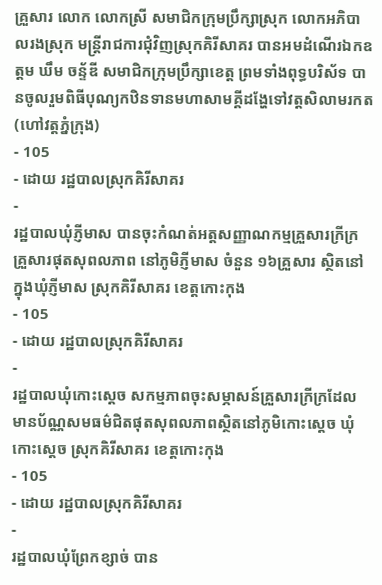គ្រួសារ លោក លោកស្រី សមាជិកក្រុមប្រឹក្សាស្រុក លោកអភិបាលរងស្រុក មន្រ្តីរាជការជុំវិញស្រុកគិរីសាគរ បានអមដំណើរឯកឧត្តម ឃឹម ចន្ទ័ឌី សមាជិកក្រុមប្រឹក្សាខេត្ត ព្រមទាំងពុទ្ធបរិស័ទ បានចូលរួមពិធីបុណ្យកឋិនទានមហាសាមគ្គីដង្ហែទៅវត្តសិលាមរកត(ហៅវត្តភ្នំក្រុង)
- 105
- ដោយ រដ្ឋបាលស្រុកគិរីសាគរ
-
រដ្ឋបាលឃុំភ្ញីមាស បានចុះកំណត់អត្តសញ្ញាណកម្មគ្រួសារក្រីក្រគ្រួសារផុតសុពលភាព នៅភូមិភ្ញីមាស ចំនួន ១៦គ្រួសារ ស្ថិតនៅក្នុងឃុំភ្ញីមាស ស្រុកគិរីសាគរ ខេត្តកោះកុង
- 105
- ដោយ រដ្ឋបាលស្រុកគិរីសាគរ
-
រដ្ឋបាលឃុំកោះស្ដេច សកម្មភាពចុះសម្ភាសន៍គ្រួសារក្រីក្រដែលមានប័ណ្ណសមធម៌ជិតផុតសុពលភាពស្ថិតនៅភូមិកោះស្ដេច ឃុំកោះស្ដេច ស្រុកគិរីសាគរ ខេត្តកោះកុង
- 105
- ដោយ រដ្ឋបាលស្រុកគិរីសាគរ
-
រដ្ឋបាលឃុំព្រែកខ្សាច់ បាន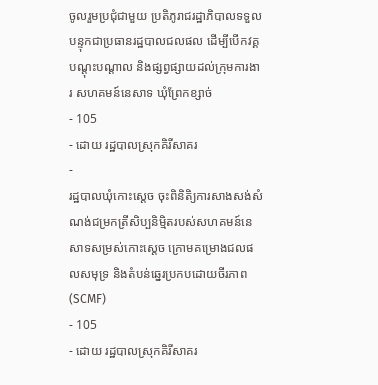ចូលរួមប្រជុំជាមួយ ប្រតិភូរាជរដ្ឋាភិបាលទទួលបន្ទុកជាប្រធានរដ្ឋបាលជលផល ដើម្បីបើកវគ្គបណ្ដុះបណ្ដាល និងផ្សព្វផ្សាយដល់ក្រុមការងារ សហគមន៍នេសាទ ឃុំព្រែកខ្សាច់
- 105
- ដោយ រដ្ឋបាលស្រុកគិរីសាគរ
-
រដ្ឋបាលឃុំកោះស្ដេច ចុះពិនិតិ្យការសាងសង់សំណង់ជម្រកត្រីសិប្បនិម្មិតរបស់សហគមន៍នេសាទសម្រស់កោះស្ដេច ក្រោមគម្រោងជលផលសមុទ្រ និងតំបន់ឆ្នេរប្រកបដោយចីរភាព (SCMF)
- 105
- ដោយ រដ្ឋបាលស្រុកគិរីសាគរ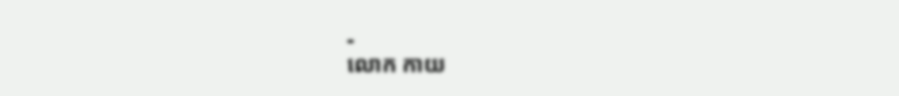-
លោក កាយ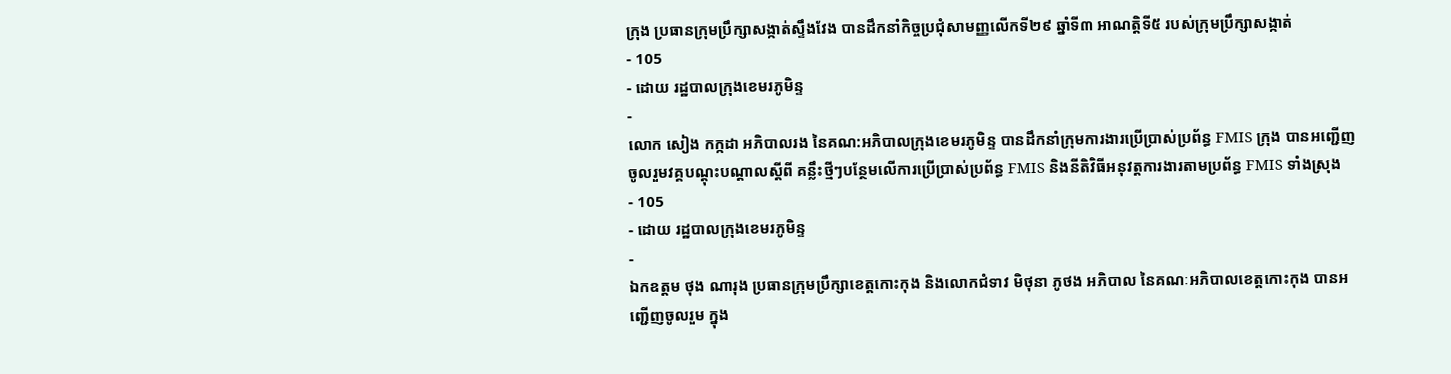ក្រុង ប្រធានក្រុមប្រឹក្សាសង្កាត់ស្ទឹងវែង បានដឹកនាំកិច្ចប្រជុំសាមញ្ញលើកទី២៩ ឆ្នាំទី៣ អាណត្តិទី៥ របស់ក្រុមប្រឹក្សាសង្កាត់
- 105
- ដោយ រដ្ឋបាលក្រុងខេមរភូមិន្ទ
-
លោក សៀង កក្កដា អភិបាលរង នៃគណ:អភិបាលក្រុងខេមរភូមិន្ទ បានដឹកនាំក្រុមការងារប្រើប្រាស់ប្រព័ន្ធ FMIS ក្រុង បានអញ្ជើញចូលរួមវគ្គបណ្តុះបណ្តាលស្តីពី គន្លឹះថ្មីៗបន្ថែមលើការប្រើប្រាស់ប្រព័ន្ធ FMIS និងនីតិវិធីអនុវត្តការងារតាមប្រព័ន្ធ FMIS ទាំងស្រុង
- 105
- ដោយ រដ្ឋបាលក្រុងខេមរភូមិន្ទ
-
ឯកឧត្តម ថុង ណារុង ប្រធានក្រុមប្រឹក្សាខេត្តកោះកុង និងលោកជំទាវ មិថុនា ភូថង អភិបាល នៃគណៈអភិបាលខេត្តកោះកុង បានអញ្ជើញចូលរួម ក្នុង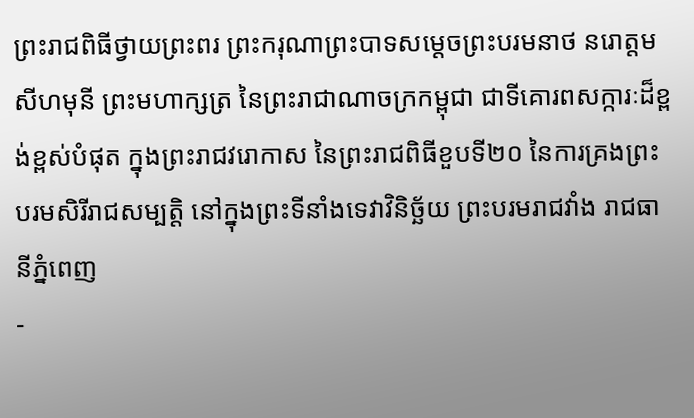ព្រះរាជពិធីថ្វាយព្រះពរ ព្រះករុណាព្រះបាទសម្តេចព្រះបរមនាថ នរោត្តម សីហមុនី ព្រះមហាក្សត្រ នៃព្រះរាជាណាចក្រកម្ពុជា ជាទីគោរពសក្ការៈដ៏ខ្ពង់ខ្ពស់បំផុត ក្នុងព្រះរាជវរោកាស នៃព្រះរាជពិធីខួបទី២០ នៃការគ្រងព្រះបរមសិរីរាជសម្បត្តិ នៅក្នុងព្រះទីនាំងទេវាវិនិច្ឆ័យ ព្រះបរមរាជវាំង រាជធានីភ្នំពេញ
-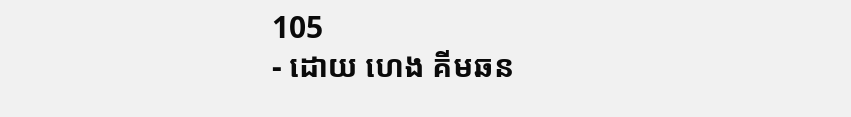105
- ដោយ ហេង គីមឆន